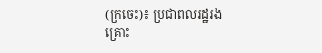(ក្រចេះ)៖ ប្រជាពលរដ្ឋរងគ្រោះ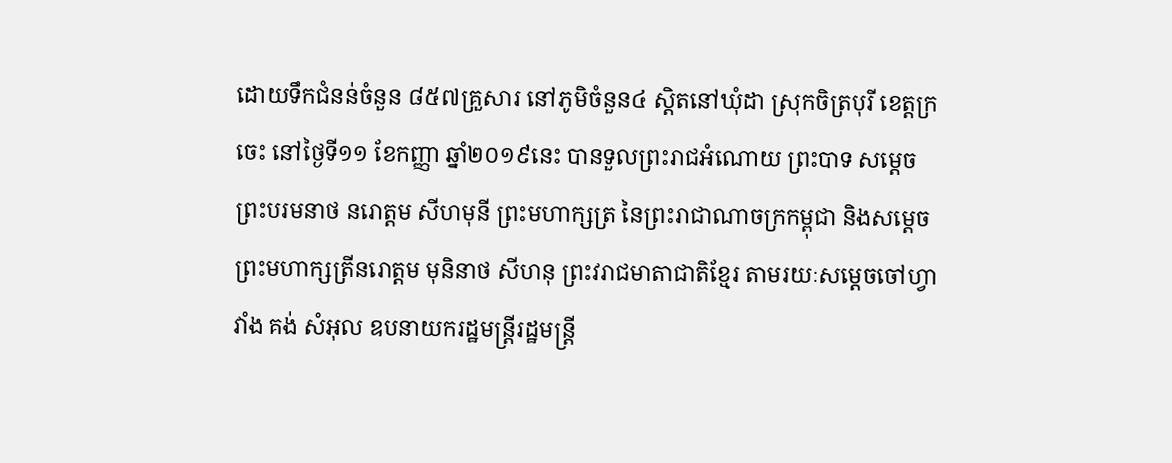ដោយទឹកជំនន់ចំនួន ៨៥៧គ្រួសារ នៅភូមិចំនួន៤ ស្ដិតនៅឃុំដា ស្រុកចិត្របុរី ខេត្ដក្រចេះ នៅថ្ងៃទី១១ ខែកញ្ញា ឆ្នាំ២០១៩នេះ បានទួលព្រះរាជអំណោយ ព្រះបាទ សម្ដេច ព្រះបរមនាថ នរោត្ដម សីហមុនី ព្រះមហាក្សត្រ នៃព្រះរាជាណាចក្រកម្ពុជា និងសម្ដេចព្រះមហាក្សត្រីនរោត្ដម មុនិនាថ សីហនុ ព្រះវរាជមាតាជាតិខ្មែរ តាមរយៈសម្ដេចចៅហ្វាវាំង គង់ សំអុល ឧបនាយករដ្ឋមន្ត្រីរដ្ឋមន្ត្រី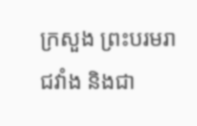ក្រសួង ព្រះបរមរាជវាំង និងជា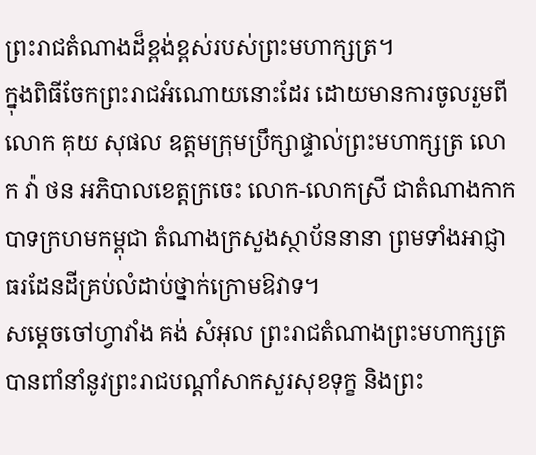ព្រះរាជតំណាងដ៏ខ្ពង់ខ្ពស់របស់ព្រះមហាក្សត្រ។
ក្នុងពិធីចែកព្រះរាជអំណោយនោះដែរ ដោយមានការចូលរួមពីលោក គុយ សុផល ឧត្ដមក្រុមប្រឹក្សាផ្ទាល់ព្រះមហាក្សត្រ លោក វ៉ា ថន អភិបាលខេត្តក្រចេះ លោក-លោកស្រី ជាតំណាងកាកបាទក្រហមកម្ពុជា តំណាងក្រសួងស្ថាប័ននានា ព្រមទាំងអាជ្ញាធរដែនដីគ្រប់លំដាប់ថ្នាក់ក្រោមឱវាទ។
សម្ដេចចៅហ្វាវាំង គង់ សំអុល ព្រះរាជតំណាងព្រះមហាក្សត្រ បានពាំនាំនូវព្រះរាជបណ្ដាំសាកសួរសុខទុក្ខ និងព្រះ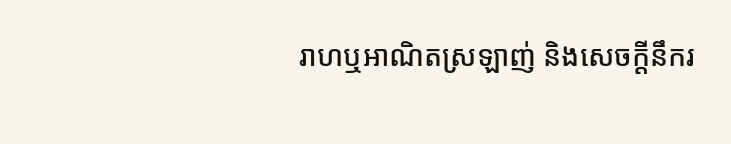រាហឬអាណិតស្រឡាញ់ និងសេចក្ដីនឹករ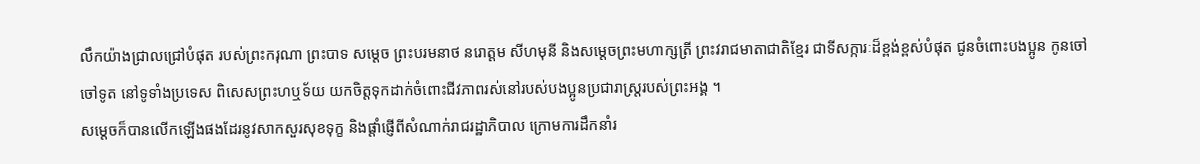លឹកយ៉ាងជ្រាលជ្រៅបំផុត របស់ព្រះករុណា ព្រះបាទ សម្ដេច ព្រះបរមនាថ នរោត្ដម សីហមុនី និងសម្ដេចព្រះមហាក្សត្រី ព្រះវរាជមាតាជាតិខ្មែរ ជាទីសក្ការៈដ៏ខ្ពង់ខ្ពស់បំផុត ជូនចំពោះបងប្អូន កូនចៅ ចៅទូត នៅទូទាំងប្រទេស ពិសេសព្រះហឬទ័យ យកចិត្តទុកដាក់ចំពោះជីវភាពរស់នៅរបស់បងប្អូនប្រជារាស្ត្ររបស់ព្រះអង្គ ។
សម្ដេចក៏បានលើកឡើងផងដែរនូវសាកសួរសុខទុក្ខ និងផ្ដាំផ្ញើពីសំណាក់រាជរដ្ឋាភិបាល ក្រោមការដឹកនាំរ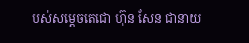បស់សម្ដេចតេជោ ហ៊ុន សែន ជានាយ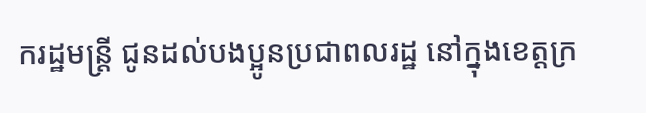ករដ្ឋមន្ត្រី ជូនដល់បងប្អូនប្រជាពលរដ្ឋ នៅក្នុងខេត្តក្រ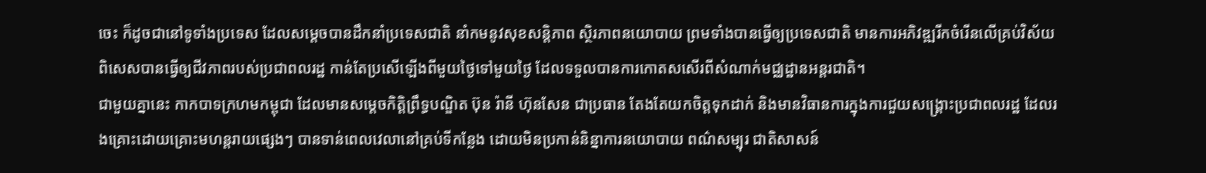ចេះ ក៏ដូចជានៅទូទាំងប្រទេស ដែលសម្ដេចបានដឹកនាំប្រទេសជាតិ នាំកមនូវសុខសន្តិភាព ស្ថិរភាពនយោបាយ ព្រមទាំងបានធ្វើឲ្យប្រទេសជាតិ មានការអភិវឌ្ឍរីកចំរើនលើគ្រប់វិស័យ ពិសេសបានធ្វើឲ្យជីវភាពរបស់ប្រជាពលរដ្ឋ កាន់តែប្រសើឡើងពីមួយថ្ងៃទៅមួយថ្ងៃ ដែលទទួលបានការកោតសសើរពីសំណាក់មជ្ឈដ្ឋានអន្តរជាតិ។
ជាមួយគ្នានេះ កាកបាទក្រហមកម្ពុជា ដែលមានសម្ដេចកិត្តិព្រឹទ្ធបណ្ឌិត ប៊ុន រ៉ានី ហ៊ុនសែន ជាប្រធាន តែងតែយកចិត្តទុកដាក់ និងមានវិធានការក្នុងការជួយសង្គ្រោះប្រជាពលរដ្ឋ ដែលរងគ្រោះដោយគ្រោះមហន្តរាយផ្សេងៗ បានទាន់ពេលវេលានៅគ្រប់ទីកន្លែង ដោយមិនប្រកាន់និន្នាការនយោបាយ ពណ៌សម្បុរ ជាតិសាសន៍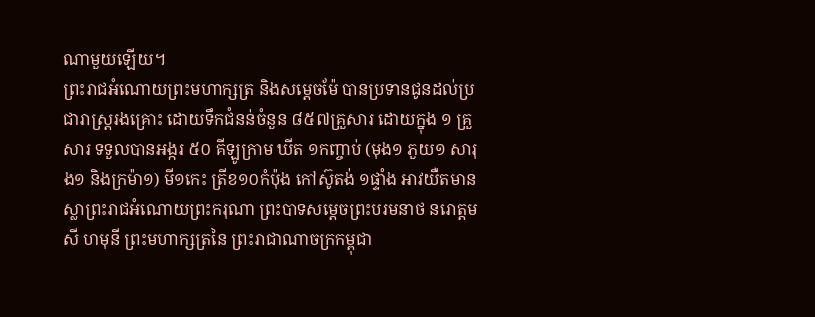ណាមួយឡើយ។
ព្រះរាជអំណោយព្រះមហាក្សត្រ និងសម្ដេចម៉ែ បានប្រទានជូនដល់ប្រជារាស្រ្តរងគ្រោះ ដោយទឹកជំនន់ចំនួន ៨៥៧គ្រួសារ ដោយក្នុង ១ គ្រួសារ ទទួលបានអង្ករ ៥០ គីឡូក្រាម ឃីត ១កញ្ចាប់ (មុង១ ភួយ១ សារុង១ និងក្រម៉ា១) មី១កេះ ត្រីខ១០កំប៉ុង កៅស៊ូតង់ ១ផ្ទាំង អាវយឺតមានស្លាព្រះរាជអំណោយព្រះករុណា ព្រះបាទសម្ដេចព្រះបរមនាថ នរោត្ដម សី ហមុនី ព្រះមហាក្សត្រនៃ ព្រះរាជាណាចក្រកម្ពុជា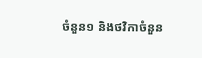ចំនួន១ និងថវិកាចំនួន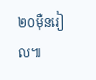២០ម៉ឺនរៀល៕